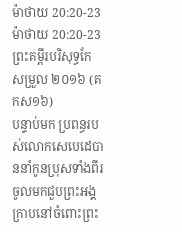ម៉ាថាយ 20:20-23
ម៉ាថាយ 20:20-23 ព្រះគម្ពីរបរិសុទ្ធកែសម្រួល ២០១៦ (គកស១៦)
បន្ទាប់មក ប្រពន្ធរបស់លោកសេបេដេបាននាំកូនប្រុសទាំងពីរ ចូលមកជួបព្រះអង្គ ក្រាបនៅចំពោះព្រះ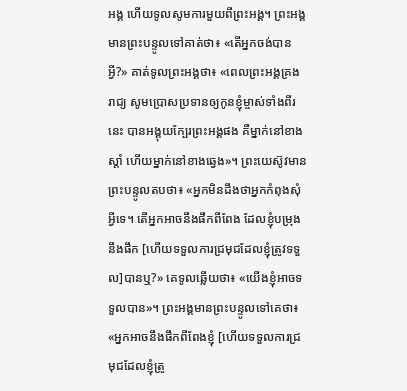អង្គ ហើយទូលសូមការមួយពីព្រះអង្គ។ ព្រះអង្គមានព្រះបន្ទូលទៅគាត់ថា៖ «តើអ្នកចង់បានអ្វី?» គាត់ទូលព្រះអង្គថា៖ «ពេលព្រះអង្គគ្រងរាជ្យ សូមប្រោសប្រទានឲ្យកូនខ្ញុំម្ចាស់ទាំងពីរនេះ បានអង្គុយក្បែរព្រះអង្គផង គឺម្នាក់នៅខាងស្តាំ ហើយម្នាក់នៅខាងឆ្វេង»។ ព្រះយេស៊ូវមានព្រះបន្ទូលតបថា៖ «អ្នកមិនដឹងថាអ្នកកំពុងសុំអ្វីទេ។ តើអ្នកអាចនឹងផឹកពីពែង ដែលខ្ញុំបម្រុងនឹងផឹក [ហើយទទួលការជ្រមុជដែលខ្ញុំត្រូវទទួល]បានឬ?» គេទូលឆ្លើយថា៖ «យើងខ្ញុំអាចទទួលបាន»។ ព្រះអង្គមានព្រះបន្ទូលទៅគេថា៖ «អ្នកអាចនឹងផឹកពីពែងខ្ញុំ [ហើយទទួលការជ្រមុជដែលខ្ញុំត្រូ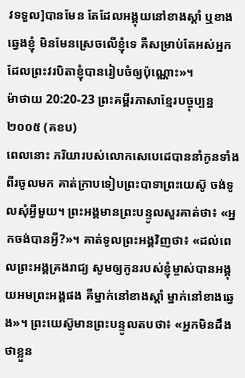វទទួល]បានមែន តែដែលអង្គុយនៅខាងស្តាំ ឬខាងឆ្វេងខ្ញុំ មិនមែនស្រេចលើខ្ញុំទេ គឺសម្រាប់តែអស់អ្នកដែលព្រះវរបិតាខ្ញុំបានរៀបចំឲ្យប៉ុណ្ណោះ»។
ម៉ាថាយ 20:20-23 ព្រះគម្ពីរភាសាខ្មែរបច្ចុប្បន្ន ២០០៥ (គខប)
ពេលនោះ ភរិយារបស់លោកសេបេដេបាននាំកូនទាំងពីរចូលមក គាត់ក្រាបទៀបព្រះបាទាព្រះយេស៊ូ ចង់ទូលសុំអ្វីមួយ។ ព្រះអង្គមានព្រះបន្ទូលសួរគាត់ថា៖ «អ្នកចង់បានអ្វី?»។ គាត់ទូលព្រះអង្គវិញថា៖ «ដល់ពេលព្រះអង្គគ្រងរាជ្យ សូមឲ្យកូនរបស់ខ្ញុំម្ចាស់បានអង្គុយអមព្រះអង្គផង គឺម្នាក់នៅខាងស្ដាំ ម្នាក់នៅខាងឆ្វេង»។ ព្រះយេស៊ូមានព្រះបន្ទូលតបថា៖ «អ្នកមិនដឹងថាខ្លួន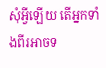សុំអ្វីឡើយ តើអ្នកទាំងពីរអាចទ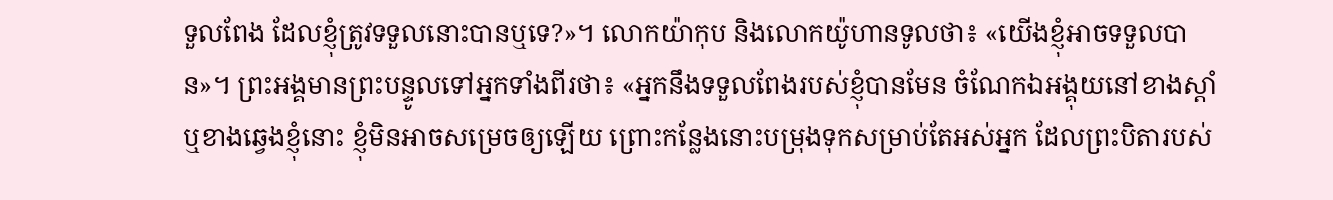ទួលពែង ដែលខ្ញុំត្រូវទទួលនោះបានឬទេ?»។ លោកយ៉ាកុប និងលោកយ៉ូហានទូលថា៖ «យើងខ្ញុំអាចទទួលបាន»។ ព្រះអង្គមានព្រះបន្ទូលទៅអ្នកទាំងពីរថា៖ «អ្នកនឹងទទួលពែងរបស់ខ្ញុំបានមែន ចំណែកឯអង្គុយនៅខាងស្ដាំ ឬខាងឆ្វេងខ្ញុំនោះ ខ្ញុំមិនអាចសម្រេចឲ្យឡើយ ព្រោះកន្លែងនោះបម្រុងទុកសម្រាប់តែអស់អ្នក ដែលព្រះបិតារបស់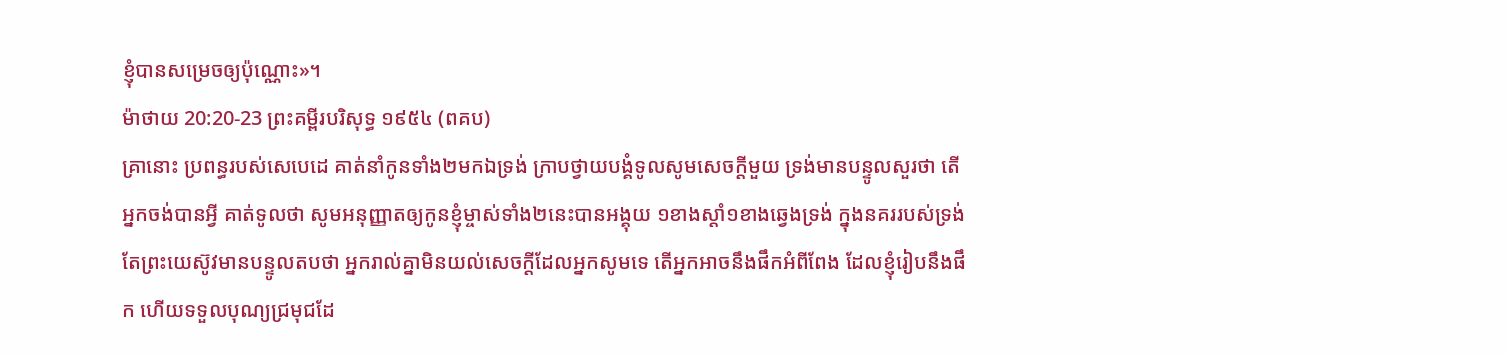ខ្ញុំបានសម្រេចឲ្យប៉ុណ្ណោះ»។
ម៉ាថាយ 20:20-23 ព្រះគម្ពីរបរិសុទ្ធ ១៩៥៤ (ពគប)
គ្រានោះ ប្រពន្ធរបស់សេបេដេ គាត់នាំកូនទាំង២មកឯទ្រង់ ក្រាបថ្វាយបង្គំទូលសូមសេចក្ដីមួយ ទ្រង់មានបន្ទូលសួរថា តើអ្នកចង់បានអ្វី គាត់ទូលថា សូមអនុញ្ញាតឲ្យកូនខ្ញុំម្ចាស់ទាំង២នេះបានអង្គុយ ១ខាងស្តាំ១ខាងឆ្វេងទ្រង់ ក្នុងនគររបស់ទ្រង់ តែព្រះយេស៊ូវមានបន្ទូលតបថា អ្នករាល់គ្នាមិនយល់សេចក្ដីដែលអ្នកសូមទេ តើអ្នកអាចនឹងផឹកអំពីពែង ដែលខ្ញុំរៀបនឹងផឹក ហើយទទួលបុណ្យជ្រមុជដែ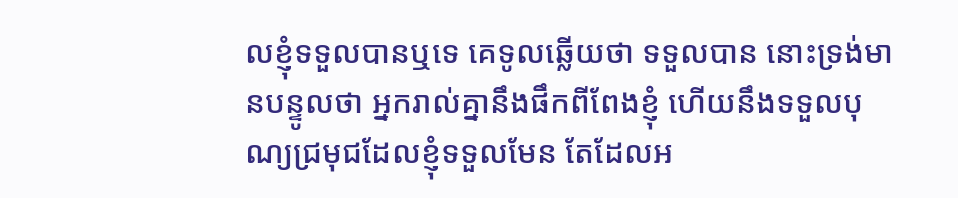លខ្ញុំទទួលបានឬទេ គេទូលឆ្លើយថា ទទួលបាន នោះទ្រង់មានបន្ទូលថា អ្នករាល់គ្នានឹងផឹកពីពែងខ្ញុំ ហើយនឹងទទួលបុណ្យជ្រមុជដែលខ្ញុំទទួលមែន តែដែលអ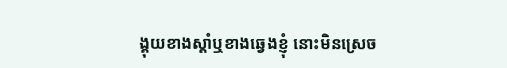ង្គុយខាងស្តាំឬខាងឆ្វេងខ្ញុំ នោះមិនស្រេច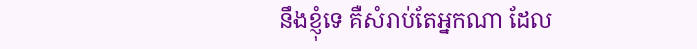នឹងខ្ញុំទេ គឺសំរាប់តែអ្នកណា ដែល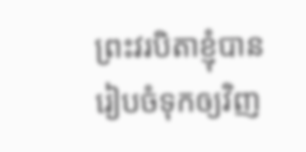ព្រះវរបិតាខ្ញុំបានរៀបចំទុកឲ្យវិញ